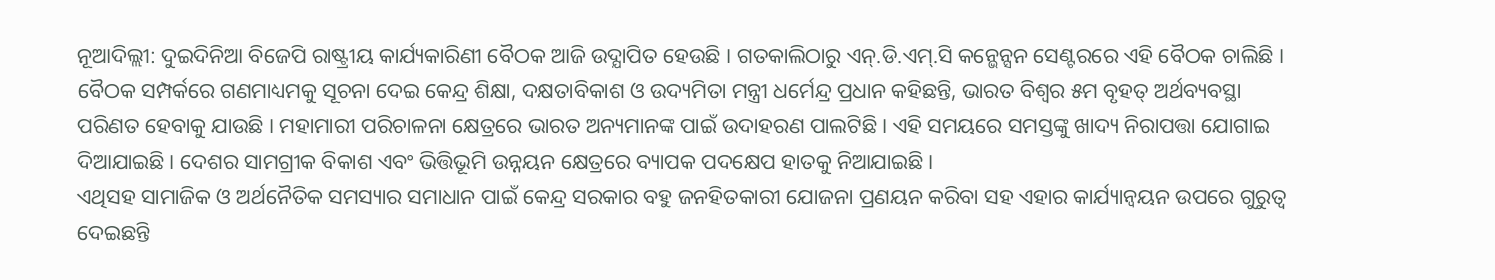ନୂଆଦିଲ୍ଲୀ: ଦୁଇଦିନିଆ ବିଜେପି ରାଷ୍ଟ୍ରୀୟ କାର୍ଯ୍ୟକାରିଣୀ ବୈଠକ ଆଜି ଉଦ୍ଯାପିତ ହେଉଛି । ଗତକାଲିଠାରୁ ଏନ୍.ଡି.ଏମ୍.ସି କନ୍ଭେନ୍ସନ ସେଣ୍ଟରରେ ଏହି ବୈଠକ ଚାଲିଛି । ବୈଠକ ସମ୍ପର୍କରେ ଗଣମାଧ୍ୟମକୁ ସୂଚନା ଦେଇ କେନ୍ଦ୍ର ଶିକ୍ଷା, ଦକ୍ଷତାବିକାଶ ଓ ଉଦ୍ୟମିତା ମନ୍ତ୍ରୀ ଧର୍ମେନ୍ଦ୍ର ପ୍ରଧାନ କହିଛନ୍ତି, ଭାରତ ବିଶ୍ୱର ୫ମ ବୃହତ୍ ଅର୍ଥବ୍ୟବସ୍ଥା ପରିଣତ ହେବାକୁ ଯାଉଛି । ମହାମାରୀ ପରିଚାଳନା କ୍ଷେତ୍ରରେ ଭାରତ ଅନ୍ୟମାନଙ୍କ ପାଇଁ ଉଦାହରଣ ପାଲଟିଛି । ଏହି ସମୟରେ ସମସ୍ତଙ୍କୁ ଖାଦ୍ୟ ନିରାପତ୍ତା ଯୋଗାଇ ଦିଆଯାଇଛି । ଦେଶର ସାମଗ୍ରୀକ ବିକାଶ ଏବଂ ଭିତ୍ତିଭୂମି ଉନ୍ନୟନ କ୍ଷେତ୍ରରେ ବ୍ୟାପକ ପଦକ୍ଷେପ ହାତକୁ ନିଆଯାଇଛି ।
ଏଥିସହ ସାମାଜିକ ଓ ଅର୍ଥନୈତିକ ସମସ୍ୟାର ସମାଧାନ ପାଇଁ କେନ୍ଦ୍ର ସରକାର ବହୁ ଜନହିତକାରୀ ଯୋଜନା ପ୍ରଣୟନ କରିବା ସହ ଏହାର କାର୍ଯ୍ୟାନ୍ୱୟନ ଉପରେ ଗୁରୁତ୍ୱ ଦେଇଛନ୍ତି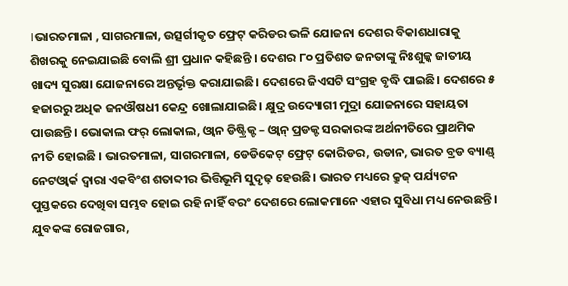।ଭାରତମାଳା , ସାଗରମାଳା, ଉତ୍ସର୍ଗୀକୃତ ଫ୍ରେଟ୍ କରିଡର ଭଳି ଯୋଜନା ଦେଶର ବିକାଶଧାରାକୁ ଶିଖରକୁ ନେଇଯାଇଛି ବୋଲି ଶ୍ରୀ ପ୍ରଧାନ କହିଛନ୍ତି । ଦେଶର ୮୦ ପ୍ରତିଶତ ଜନତାଙ୍କୁ ନିଃଶୁଳ୍କ ଜାତୀୟ ଖାଦ୍ୟ ସୁରକ୍ଷା ଯୋଜନାରେ ଅନ୍ତର୍ଭୃକ୍ତ କରାଯାଇଛି। ଦେଶରେ ଜିଏସଟି ସଂଗ୍ରହ ବୃଦ୍ଧି ପାଇଛି। ଦେଶରେ ୫ ହଜାରରୁ ଅଧିକ ଜନଔଷଧୀ କେନ୍ଦ୍ର ଖୋଲାଯାଇଛି। କ୍ଷୁଦ୍ର ଉଦ୍ୟୋଗୀ ମୁଦ୍ରା ଯୋଜନାରେ ସହାୟତା ପାଉଛନ୍ତି। ଭୋକାଲ ଫର୍ ଲୋକାଲ, ଓ୍ୱାନ ଡିଷ୍ଟ୍ରିକ୍ଟ – ଓ୍ୱାନ୍ ପ୍ରଡକ୍ଟ ସରକାରଙ୍କ ଅର୍ଥନୀତିରେ ପ୍ରାଥମିକ ନୀତି ହୋଇଛି । ଭାରତମାଳା, ସାଗରମାଳା, ଡେଡିକେଟ୍ ଫ୍ରେଟ୍ କୋରିଡର, ଉଡାନ, ଭାରତ ବ୍ରଡ ବ୍ୟାଣ୍ଡ୍ ନେଟଓ୍ୱାର୍କ ଦ୍ୱାରା ଏକବିଂଶ ଶତାବ୍ଦୀର ଭିତ୍ତିଭୂମି ସୁଦୃଢ଼ ହେଉଛି। ଭାରତ ମଧ୍ୟରେ କ୍ରୁଜ୍ ପର୍ଯ୍ୟଟନ ପୁସ୍ତକରେ ଦେଖିବା ସମ୍ଭବ ହୋଇ ରହି ନାହିଁ ବରଂ ଦେଶରେ ଲୋକମାନେ ଏହାର ସୁବିଧା ମଧ୍ୟ ନେଉଛନ୍ତି । ଯୁବକଙ୍କ ରୋଜଗାର,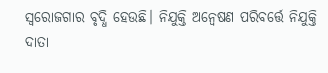ସ୍ୱରୋଜଗାର ବୃଦ୍ଧି ହେଉଛି। ନିଯୁକ୍ତି ଅନ୍ୱେଷଣ ପରିବର୍ତ୍ତେ ନିଯୁକ୍ତି ଦାତା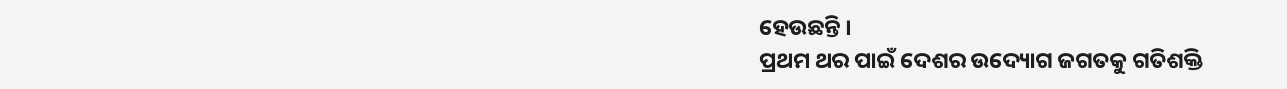ହେଉଛନ୍ତି ।
ପ୍ରଥମ ଥର ପାଇଁ ଦେଶର ଉଦ୍ୟୋଗ ଜଗତକୁ ଗତିଶକ୍ତି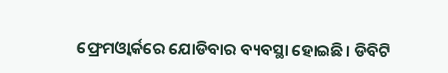ଫ୍ରେମଓ୍ୱାର୍କରେ ଯୋଡିବାର ବ୍ୟବସ୍ଥା ହୋଇଛି। ଡିବିଟି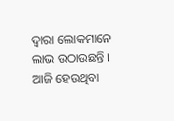ଦ୍ୱାରା ଲୋକମାନେ ଲାଭ ଉଠାଉଛନ୍ତି । ଆଜି ହେଉଥିବା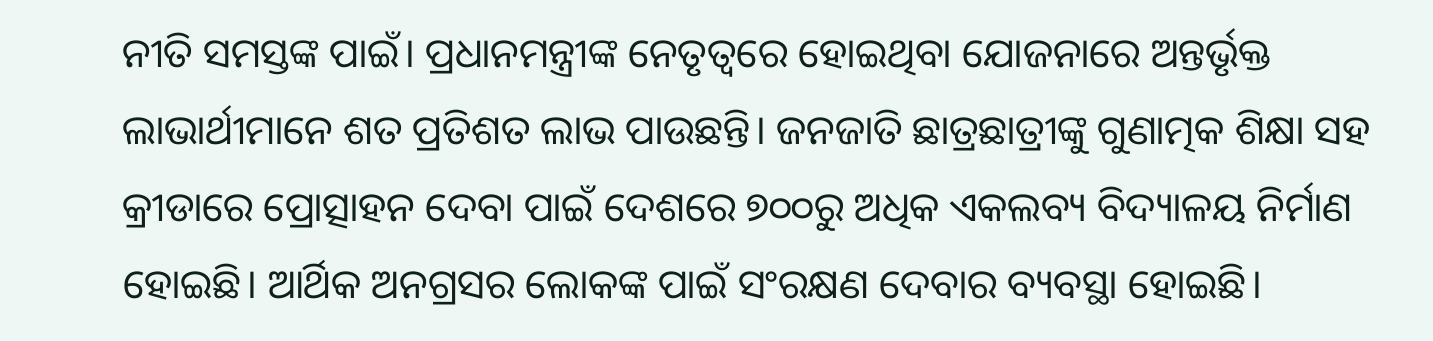ନୀତି ସମସ୍ତଙ୍କ ପାଇଁ। ପ୍ରଧାନମନ୍ତ୍ରୀଙ୍କ ନେତୃତ୍ୱରେ ହୋଇଥିବା ଯୋଜନାରେ ଅନ୍ତର୍ଭୃକ୍ତ ଲାଭାର୍ଥୀମାନେ ଶତ ପ୍ରତିଶତ ଲାଭ ପାଉଛନ୍ତି। ଜନଜାତି ଛାତ୍ରଛାତ୍ରୀଙ୍କୁ ଗୁଣାତ୍ମକ ଶିକ୍ଷା ସହ କ୍ରୀଡାରେ ପ୍ରୋତ୍ସାହନ ଦେବା ପାଇଁ ଦେଶରେ ୭୦୦ରୁ ଅଧିକ ଏକଲବ୍ୟ ବିଦ୍ୟାଳୟ ନିର୍ମାଣ ହୋଇଛି। ଆର୍ଥିକ ଅନଗ୍ରସର ଲୋକଙ୍କ ପାଇଁ ସଂରକ୍ଷଣ ଦେବାର ବ୍ୟବସ୍ଥା ହୋଇଛି।